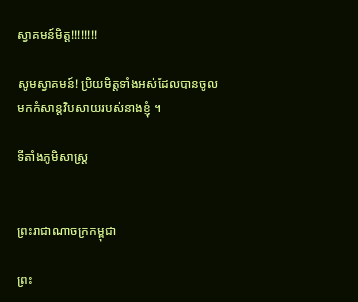ស្វាគមន៍មិត្ត!!!!!!!!

សូមស្វាគមន៍! ប្រិយមិត្តទាំងអស់ដែលបានចូលមកកំសាន្តវិបសាយរបស់នាងខ្ញុំ ។

ទីតាំងភូមិសាស្រ្ត


ព្រះរាជាណាចក្រកម្ពុជា

ព្រះ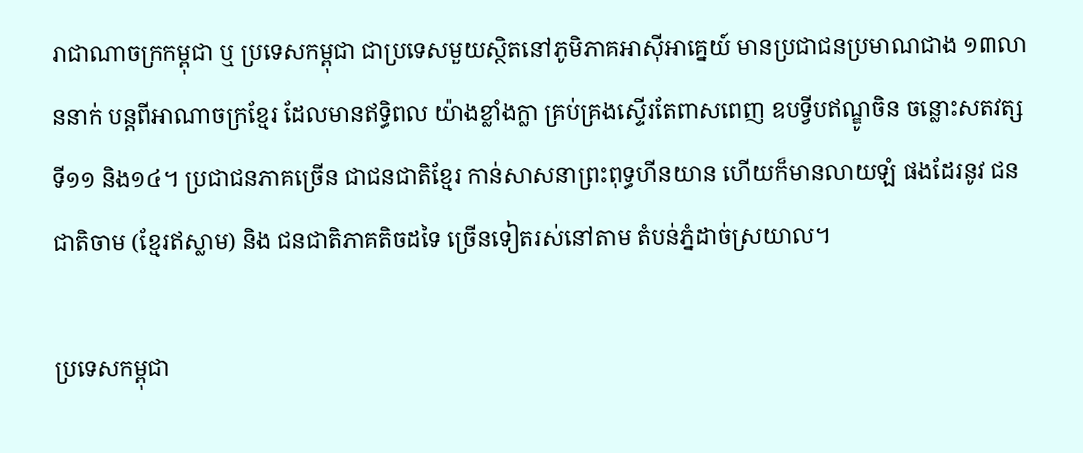រាជាណាចក្រកម្ពុជា ឬ ប្រទេសកម្ពុជា ជាប្រទេសមួយស្ថិតនៅភូមិភាគអាស៊ីអាគ្នេយ៍ មានប្រជាជនប្រមាណជាង ១៣លាននាក់ បន្តពីអាណាចក្រខ្មែរ ដែលមានឥទ្ធិពល យ៉ាងខ្លាំងក្លា គ្រប់គ្រងស្ទើរតែពាសពេញ ឧបទ្វីបឥណ្ឌូចិន ចន្លោះសតវត្សទី១១ និង១៤។ ប្រជាជនភាគច្រើន ជាជនជាតិខ្មែរ កាន់សាសនាព្រះពុទ្ធហីនយាន ហើយក៏មានលាយឡំ ផងដែរនូវ ជនជាតិចាម (ខ្មែរឥស្លាម) និង ជនជាតិភាគតិចដទៃ ច្រើនទៀតរស់នៅតាម តំបន់ភ្នំដាច់ស្រយាល។

ប្រទេសកម្ពុជា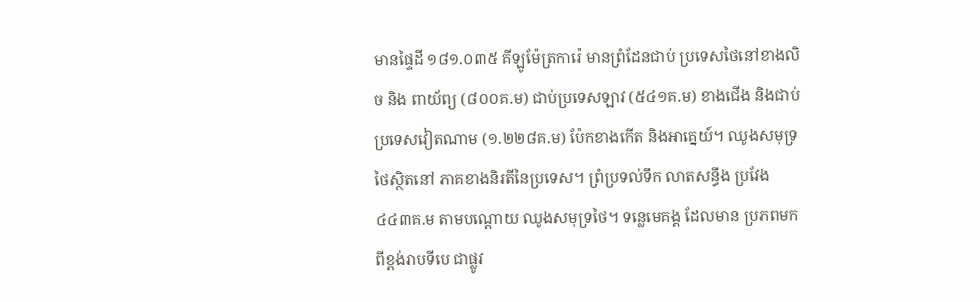មានផ្ទៃដី ១៨១.០៣៥ គីឡូម៉ែត្រការ៉េ មានព្រំដែនជាប់ ប្រទេសថៃនៅខាងលិច និង ពាយ័ព្យ (៨០០គ.ម) ជាប់ប្រទេសឡាវ (៥៤១គ.ម) ខាងជើង និងជាប់ប្រទេសវៀតណាម (១.២២៨គ.ម) ប៉ែកខាងកើត និងអាគ្នេយ៍។ ឈូងសមុទ្រថៃស្ថិតនៅ ភាគខាងនិរតីនៃប្រទេស។ ព្រំប្រទល់ទឹក លាតសន្ធឹង ប្រវែង ៤៤៣គ.ម តាមបណ្តោយ ឈូងសមុទ្រថៃ។ ទន្លេមេគង្គ ដែលមាន ប្រភពមកពីខ្ពង់រាបទីបេ ជាផ្លូវ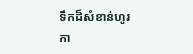ទឹកដ៏សំខាន់ហូរកា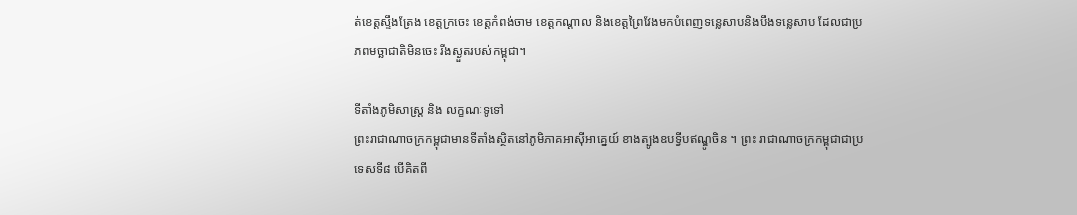ត់ខេត្តស្ទឹងត្រែង ខេត្តក្រចេះ ខេត្តកំពង់ចាម ខេត្តកណ្តាល និងខេត្តព្រៃវែងមកបំពេញទន្លេសាបនិងបឹងទន្លេសាប ដែលជាប្រភពមច្ឆាជាតិមិនចេះ រីងស្ងួតរបស់កម្ពុជា។

ទីតាំងភូមិសាស្ដ្រ និង លក្ខណៈទូទៅ
ព្រះរាជាណាចក្រកម្ពុជាមានទីតាំងស្ថិតនៅភូមិភាគអាស៊ីអាគ្នេយ៍ ខាងត្បូងឧបទ្វីបឥណ្ឌូចិន ។ ព្រះ រាជាណាចក្រកម្ពុជាជាប្រទេសទី៨ បើគិតពី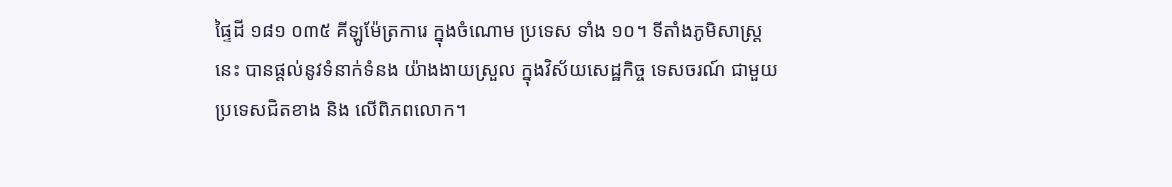ផ្ទៃដី ១៨១ ០៣៥ គីឡូម៉ែត្រការេ ក្នុងចំណោម ប្រទេស ទាំង ១០។ ទីតាំងភូមិសាស្ដ្រនេះ បានផ្តល់នូវទំនាក់ទំនង យ៉ាងងាយស្រួល ក្នុងវិស័យសេដ្ឋកិច្ច ទេសចរណ៍ ជាមួយប្រទេសជិតខាង និង លើពិភពលោក។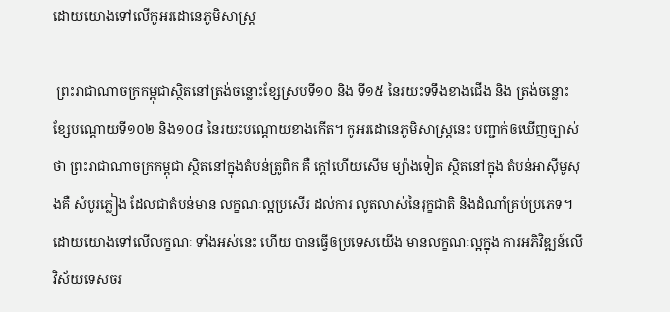ដោយយោងទៅលើកូអរដោនេភូមិសាស្ដ្រ

 ព្រះរាជាណាចក្រកម្ពុជាស្ថិតនៅត្រង់ចន្លោះខ្សែស្របទី១០ និង ទី១៥ នៃរយះទទឹងខាងជើង និង ត្រង់ចន្លោះខ្សែបណ្តោយទី១០២ និង១០៨ នៃរយះបណ្តោយខាងកើត។ កូអរដោនេភូមិសាស្ដ្រនេះ បញ្ជាក់ឲឃើញច្បាស់ថា ព្រះរាជាណាចក្រកម្ពុជា ស្ថិតនៅក្នុងតំបន់ត្រូពិក គឺ ក្តៅហើយសើម ម្យ៉ាងទៀត ស្ថិតនៅក្នុង តំបន់អាស៊ីមូសុងគឺ សំបូរភ្លៀង ដែលជាតំបន់មាន លក្ខណៈល្អប្រសើរ ដល់ការ លូតលាស់នៃរុក្ខជាតិ និងដំណាំគ្រប់ប្រភេទ។ ដោយយោងទៅលើលក្ខណៈ ទាំងអស់នេះ ហើយ បានធ្វើឲប្រទេសយើង មានលក្ខណៈល្អក្នុង ការអភិវិឌ្ឍន៍លើ វិស័យទេសចរ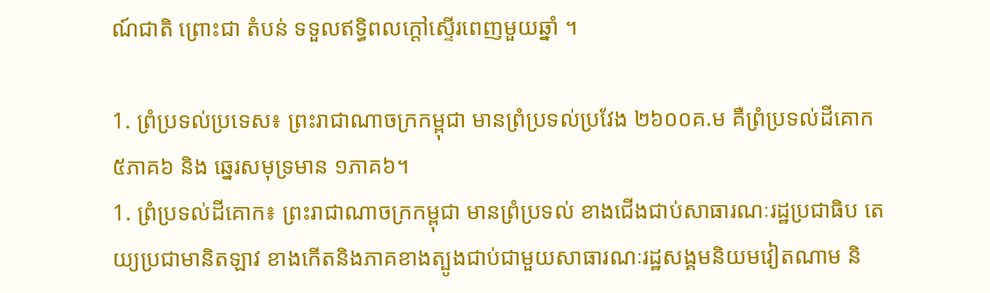ណ៍ជាតិ ព្រោះជា តំបន់ ទទួលឥទ្ធិពលក្តៅស្ទើរពេញមួយឆ្នាំ ។

1. ព្រំប្រទល់ប្រទេស៖ ព្រះរាជាណាចក្រកម្ពុជា មានព្រំប្រទល់ប្រវែង ២៦០០គ.ម គឺព្រំប្រទល់ដីគោក ៥ភាគ៦ និង ឆ្នេរសមុទ្រមាន ១ភាគ៦។
1. ព្រំប្រទល់ដីគោក៖ ព្រះរាជាណាចក្រកម្ពុជា មានព្រំប្រទល់ ខាងជើងជាប់សាធារណៈរដ្ឋប្រជាធិប តេយ្យប្រជាមានិតឡាវ ខាងកើតនិងភាគខាងត្បូងជាប់ជាមួយសាធារណៈរដ្ឋសង្គមនិយមវៀតណាម និ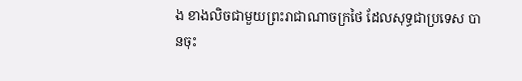ង ខាងលិចជាមួយព្រះរាជាណាចក្រថៃ ដែលសុទ្ធជាប្រទេស បានចុះ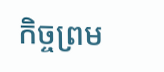កិច្ចព្រម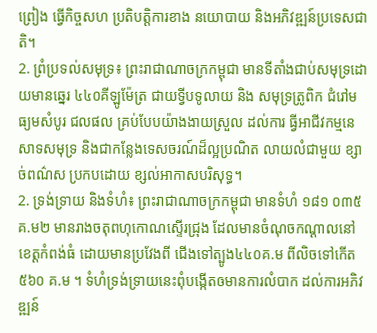ព្រៀង ធ្វើកិច្ចសហ ប្រតិបត្តិការខាង នយោបាយ និងអភិវឌ្ឍន៍ប្រទេសជាតិ។
2. ព្រំប្រទល់សមុទ្រ៖ ព្រះរាជាណាចក្រកម្ពុជា មានទីតាំងជាប់សមុទ្រដោយមានឆ្នេរ ៤៤០គីឡូម៉ែត្រ ជាយទ្វីបទូលាយ និង សមុទ្រត្រូពិក ជំរៅមធ្យមសំបូរ ជលផល គ្រប់បែបយ៉ាងងាយស្រួល ដល់ការ ធ្វីអាជីវកម្មនេសាទសមុទ្រ និងជាកន្លែងទេសចរណ៍ដ៏ល្អប្រណិត លាយលំជាមួយ ខ្សាច់ពណ៌ស ប្រកបដោយ ខ្សល់អាកាសបរិសុទ្ធ។
2. ទ្រង់ទ្រាយ និងទំហំ៖ ព្រះរាជាណាចក្រកម្ពុជា មានទំហំ ១៨១ ០៣៥គ.ម២ មានរាងចតុពហុកោណស្ទើរជ្រុង ដែលមានចំណុចកណ្តាលនៅ ខេត្តកំពង់ធំ ដោយមានប្រវែងពី ជើងទៅត្បូង៤៤០គ.ម ពីលិចទៅកើត ៥៦០ គ.ម ។ ទំហំទ្រង់ទ្រាយនេះពុំបង្កើតឲមានការលំបាក ដល់ការអភិវឌ្ឍន៍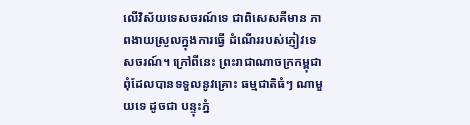លើវិស័យទេសចរណ៍ទេ ជាពិសេសគឺមាន ភាពងាយស្រួលក្នុងការធ្វើ ដំណើររបស់ភ្ញៀវទេសចរណ៍។ ក្រៅពីនេះ ព្រះរាជាណាចក្រកម្ពុជា ពុំដែលបានទទួលនូវគ្រោះ ធម្មជាតិធំៗ ណាមួយទេ ដូចជា បន្ទុះភ្នំ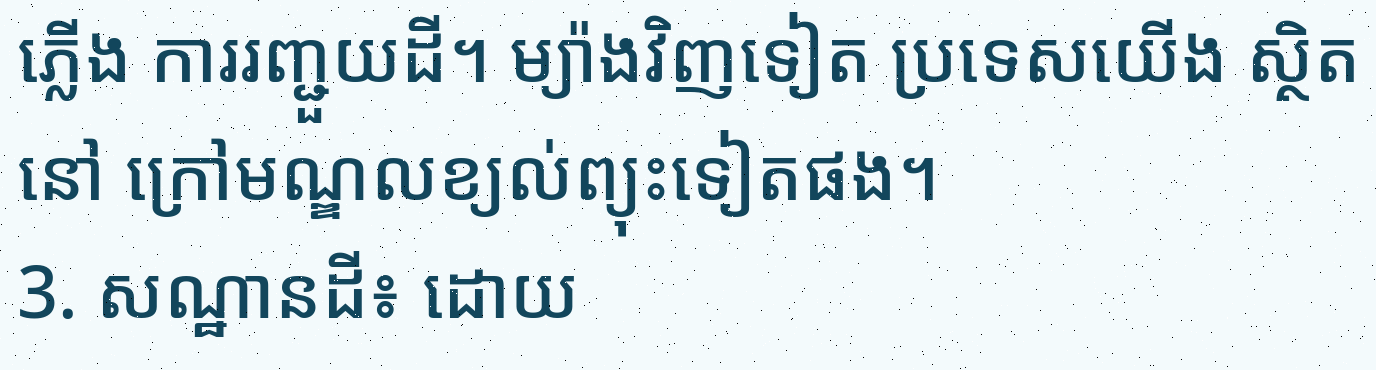ភ្លើង ការរញ្ជួយដី។ ម្យ៉ាងវិញទៀត ប្រទេសយើង ស្ថិតនៅ ក្រៅមណ្ឌលខ្យល់ព្យុះទៀតផង។
3. សណ្ឋានដី៖ ដោយ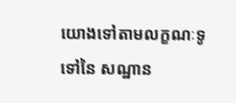យោងទៅតាមលក្ខណៈទូទៅនៃ សណ្ឋាន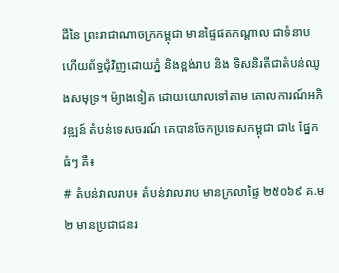ដីនៃ ព្រះរាជាណាចក្រកម្ពុជា មានផ្ទៃផតកណ្តាល ជាទំនាប ហើយព័ទ្ធជុំវិញដោយភ្នំ និងខ្ពង់រាប និង ទិសនិរតីជាតំបន់ឈូងសមុទ្រ។ ម៉្យាងទៀត ដោយយោលទៅតាម គោលការណ៍អភិវឌ្ឍន៍ តំបន់ទេសចរណ៍ គេបានចែកប្រទេសកម្ពុជា ជា៤ ផ្នែកធំៗ គឺ៖
# តំបន់វាលរាប៖ តំបន់វាលរាប មានក្រលាផ្ទៃ ២៥០៦៩ គ.ម២ មានប្រជាជនរ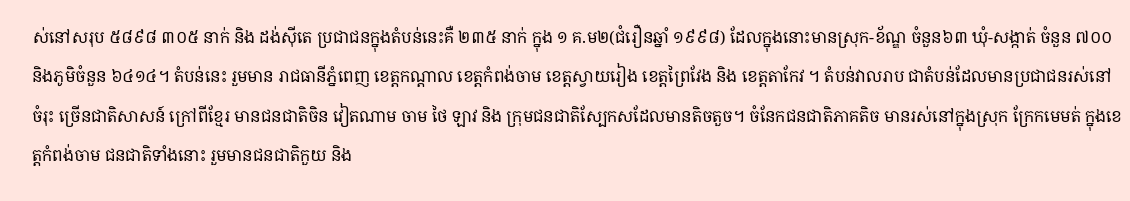ស់នៅសរុប ៥៨៩៨ ៣០៥ នាក់ និង ដង់ស៊ីតេ ប្រជាជនក្នុងតំបន់នេះគឺ ២៣៥ នាក់ ក្នុង ១ គ.ម២(ជំរឿនឆ្នាំ ១៩៩៨) ដែលក្នុងនោះមានស្រុក-ខ័ណ្ឌ ចំនួន៦៣ ឃុំ-សង្កាត់ ចំនួន ៧០០ និងភូមិចំនួន ៦៤១៤។ តំបន់នេះ រួមមាន រាជធានីភ្នំពេញ ខេត្តកណ្តាល ខេត្តកំពង់ចាម ខេត្តស្វាយរៀង ខេត្តព្រៃវែង និង ខេត្តតាកែវ ។ តំបន់វាលរាប ជាតំបន់ដែលមានប្រជាជនរស់នៅចំរុះ ច្រើនជាតិសាសន៍ ក្រៅពីខ្មែរ មានជនជាតិចិន វៀតណាម ចាម ថៃ ឡាវ និង ក្រុមជនជាតិស្បែកសដែលមានតិចតួច។ ចំនែកជនជាតិភាគតិច មានរស់នៅក្នុងស្រុក ក្រែកមេមត់ ក្នុងខេត្តកំពង់ចាម ជនជាតិទាំងនោះ រួមមានជនជាតិកួយ និង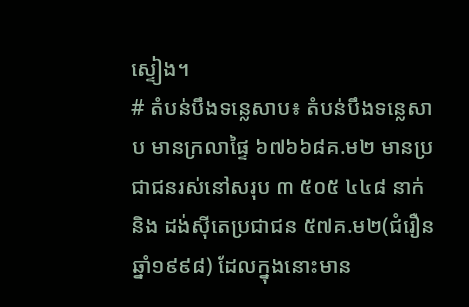ស្ទៀង។
# តំបន់បឹងទន្លេសាប៖ តំបន់បឹងទន្លេសាប មានក្រលាផ្ទៃ ៦៧៦៦៨គ.ម២ មានប្រជាជនរស់នៅសរុប ៣ ៥០៥ ៤៤៨ នាក់ និង ដង់ស៊ីតេប្រជាជន ៥៧គ.ម២(ជំរឿន ឆ្នាំ១៩៩៨) ដែលក្នុងនោះមាន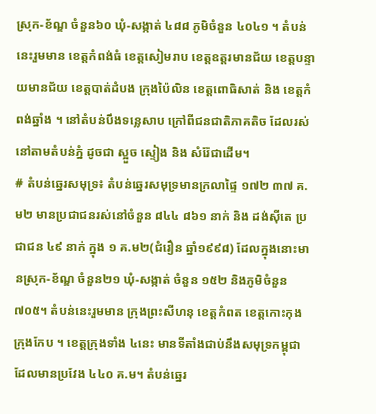ស្រុក-ខ័ណ្ឌ ចំនួន៦០ ឃុំ-សង្កាត់ ៤៨៨ ភូមិចំនួន ៤០៤១ ។ តំបន់នេះរួមមាន ខេត្តកំពង់ធំ ខេត្តសៀមរាប ខេត្តឧត្តរមានជ័យ ខេត្តបន្ទាយមានជ័យ ខេត្តបាត់ដំបង ក្រុងប៉ៃលិន ខេត្តពោធិសាត់ និង ខេត្តកំពង់ឆ្នាំង ។ នៅតំបន់បឹងទន្លេសាប ក្រៅពីជនជាតិភាគតិច ដែលរស់នៅតាមតំបន់ភ្នំ ដូចជា ស្អួច ស្ទៀង និង សំរ៉ែជាដើម។
# តំបន់ឆ្នេរសមុទ្រ៖ តំបន់ឆ្នេរសមុទ្រមានក្រលាផ្ទៃ ១៧២ ៣៧ គ.ម២ មានប្រជាជនរស់នៅចំនួន ៨៤៤ ៨៦១ នាក់ និង ដង់ស៊ីតេ ប្រជាជន ៤៩ នាក់ ក្នុង ១ គ.ម២(ជំរឿន ឆ្នាំ១៩៩៨) ដែលក្នុងនោះមានស្រុក-ខ័ណ្ឌ ចំនួន២១ ឃុំ-សង្កាត់ ចំនួន ១៥២ និងភូមិចំនួន ៧០៥។ តំបន់នេះរួមមាន ក្រុងព្រះសីហនុ ខេត្តកំពត ខេត្តកោះកុង ក្រុងកែប ។ ខេត្តក្រុងទាំង ៤នេះ មានទីតាំងជាប់នឹងសមុទ្រកម្ពុជា ដែលមានប្រវែង ៤៤០ គ.ម។ តំបន់ឆ្នេរ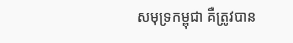សមុទ្រកម្ពុជា គឺត្រូវបាន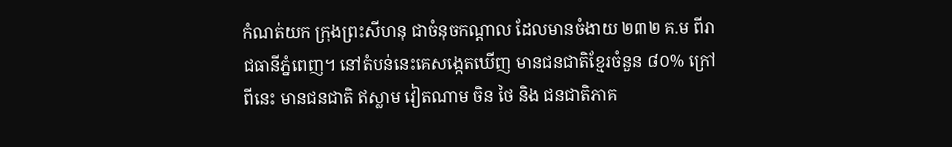កំណត់យក ក្រុងព្រះសីហនុ ជាចំនុចកណ្តាល ដែលមានចំងាយ ២៣២ គ.ម ពីរាជធានីភ្នំពេញ។ នៅតំបន់នេះគេសង្កេតឃើញ មានជនជាតិខ្មែរចំនួន ៨០% ក្រៅពីនេះ មានជនជាតិ ឥស្លាម វៀតណាម ចិន ថៃ និង ជនជាតិភាគ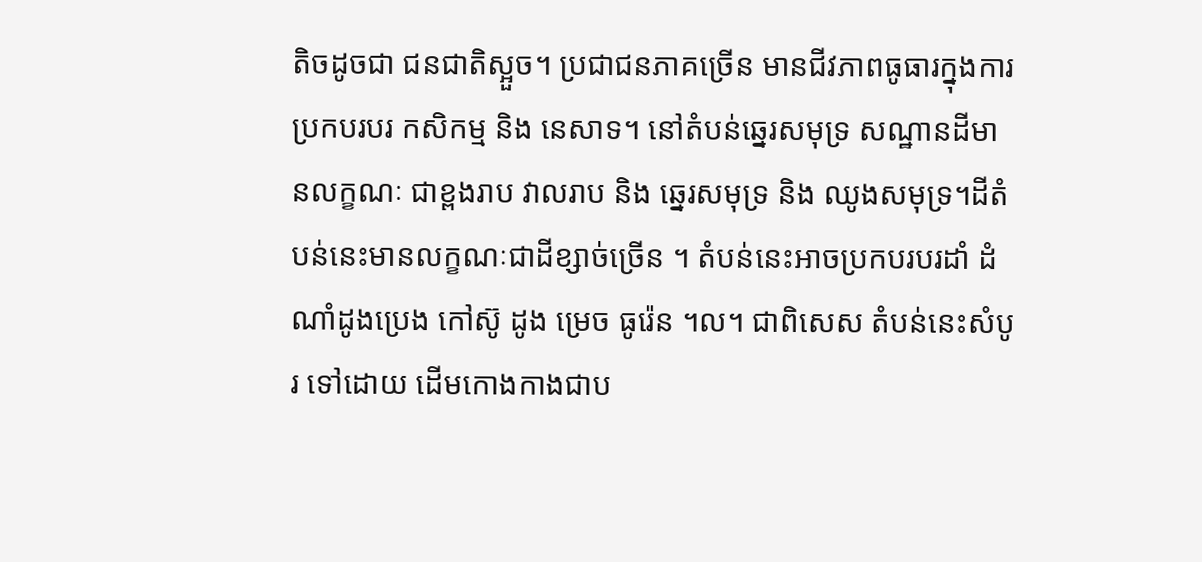តិចដូចជា ជនជាតិស្អួច។ ប្រជាជនភាគច្រើន មានជីវភាពធូធារក្នុងការប្រកបរបរ កសិកម្ម និង នេសាទ។ នៅតំបន់ឆ្នេរសមុទ្រ សណ្ឋានដីមានលក្ខណៈ ជាខ្ពងរាប វាលរាប និង ឆ្នេរសមុទ្រ និង ឈូងសមុទ្រ។ដីតំបន់នេះមានលក្ខណៈជាដីខ្សាច់ច្រើន ។ តំបន់នេះអាចប្រកបរបរដាំ ដំណាំដូងប្រេង កៅស៊ូ ដូង ម្រេច ធូរ៉េន ។ល។ ជាពិសេស តំបន់នេះសំបូរ ទៅដោយ ដើមកោងកាងជាប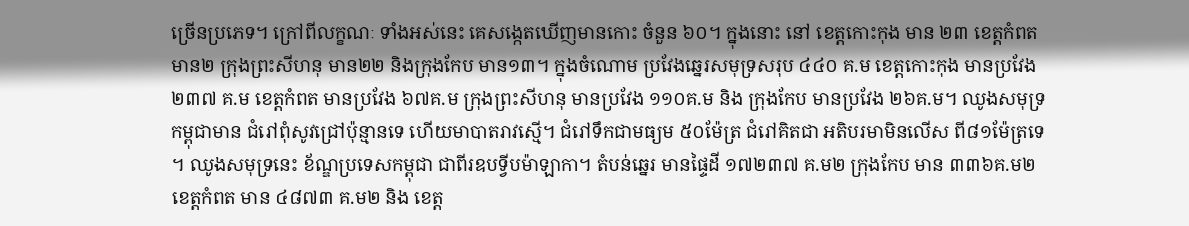ច្រើនប្រភេទ។ ក្រៅពីលក្ខណៈ ទាំងអស់នេះ គេសង្កេតឃើញមានកោះ ចំនួន ៦០។ ក្នុងនោះ នៅ ខេត្តកោះកុង មាន ២៣ ខេត្តកំពត មាន២ ក្រុងព្រះសីហនុ មាន២២ និងក្រុងកែប មាន១៣។ ក្នុងចំណោម ប្រវែងឆ្នេរសមុទ្រសរុប ៤៤០ គ.ម ខេត្តកោះកុង មានប្រវែង ២៣៧ គ.ម ខេត្តកំពត មានប្រវែង ៦៧គ.ម ក្រុងព្រះសីហនុ មានប្រវែង ១១០គ.ម និង ក្រុងកែប មានប្រវែង ២៦គ.ម។ ឈូងសមុទ្រកម្ពុជាមាន ជំរៅពុំសូវជ្រៅប៉ុន្មានទេ ហើយមាបាតរាវស្មើ។ ជំរៅទឹកជាមធ្យម ៥០ម៉ែត្រ ជំរៅគិតជា អតិបរមាមិនលើស ពី៨១ម៉ែត្រទេ ។ ឈូងសមុទ្រនេះ ខ័ណ្ឌប្រទេសកម្ពុជា ជាពីរឧបទ្វីបម៉ាឡាកា។ តំបន់ឆ្នេរ មានផ្ទៃដី ១៧២៣៧ គ.ម២ ក្រុងកែប មាន ៣៣៦គ.ម២ ខេត្តកំពត មាន ៤៨៧៣ គ.ម២ និង ខេត្ត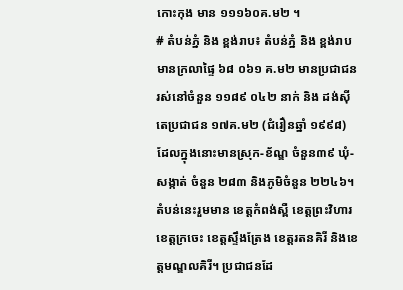កោះកុង មាន ១១១៦០គ.ម២ ។
# តំបន់ភ្នំ និង ខ្ពង់រាប៖ តំបន់ភ្នំ និង ខ្ពង់រាបមានក្រលាផ្ទៃ ៦៨ ០៦១ គ.ម២ មានប្រជាជនរស់នៅចំនួន ១១៨៩ ០៤២ នាក់ និង ដង់ស៊ីតេប្រជាជន ១៧គ.ម២ (ជំរឿនឆ្នាំ ១៩៩៨) ដែលក្នុងនោះមានស្រុក-ខ័ណ្ឌ ចំនួន៣៩ ឃុំ-សង្កាត់ ចំនួន ២៨៣ និងភូមិចំនួន ២២៤៦។ តំបន់នេះរួមមាន ខេត្តកំពង់ស្ពឺ ខេត្តព្រះវិហារ ខេត្តក្រចេះ ខេត្តស្ទឹងត្រែង ខេត្តរតនគិរី និងខេត្តមណ្ឌលគិរី។ ប្រជាជនដែ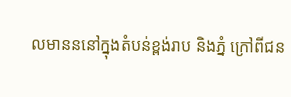លមានននៅក្នុងតំបន់ខ្ពង់រាប និងភ្នំ ក្រៅពីជន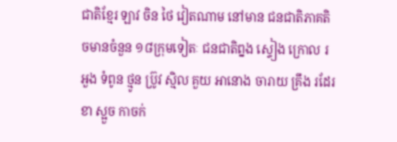ជាតិខ្មែរ ឡាវ ចិន ថៃ វៀតណាម នៅមាន ជនជាតិភាគតិចមានចំនួន ១៨ក្រុមទៀតៈ ជនជាតិព្នង ស្ទៀង ក្រោល រអួង ទំពូន ថ្មូន ប្រ៊ូវ ស្មិល គួយ អានោង ចារាយ គ្រឹង រដែរ ខា ស្អួច កាចក់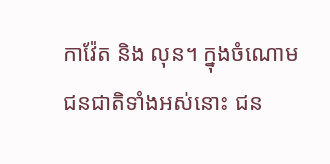កាវ៉ែត និង លុន។ ក្នុងចំណោម ជនជាតិទាំងអស់នោះ ជន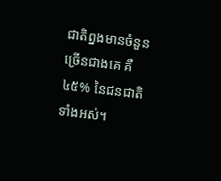ជាតិព្នងមានចំនួន ច្រើនជាងគេ គឺ ៤៥% នៃជនជាតិទាំងអស់។